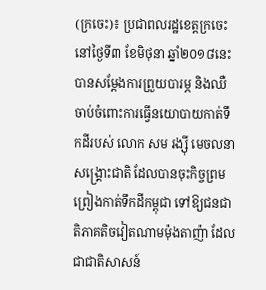(ក្រចេះ)៖ ប្រជាពលរដ្ឋខេត្តក្រចេះ នៅថ្ងៃទី៣ ខែមិថុនា ឆ្នាំ២០១៨នេះ បានសម្តែងការព្រួយបារម្ភ និងឈឺចាប់ចំពោះការធ្វើនយោបាយកាត់ទឹកដីរបស់ លោក សម រង្ស៊ី មេចលនាសង្រ្គោះជាតិ ដែលបានចុះកិច្ចព្រមព្រៀងកាត់ទឹកដីកម្ពុជា ទៅឱ្យជនជាតិភាគតិចវៀតណាមម៉ុងតាញ៉ា ដែលជាជាតិសាសន៍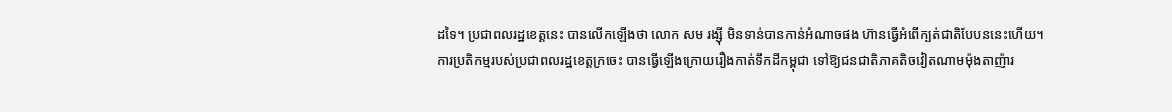ដទៃ។ ប្រជាពលរដ្ឋខេត្តនេះ បានលើកឡើងថា លោក សម រង្ស៊ី មិនទាន់បានកាន់អំណាចផង ហ៊ានធ្វើអំពើក្បត់ជាតិបែបននេះហើយ។
ការប្រតិកម្មរបស់ប្រជាពលរដ្ឋខេត្តក្រចេះ បានធ្វើឡើងក្រោយរឿងកាត់ទឹកដីកម្ពុជា ទៅឱ្យជនជាតិភាគតិចវៀតណាមម៉ុងតាញ៉ារ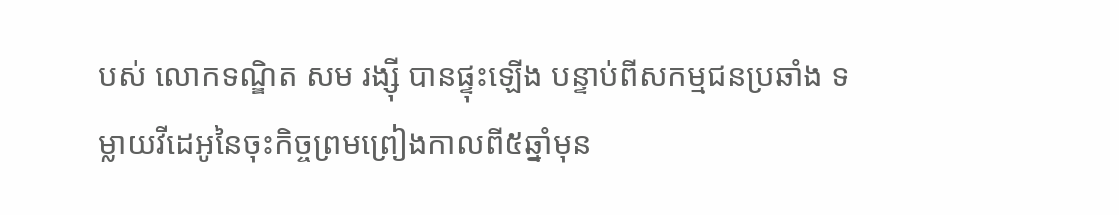បស់ លោកទណ្ឌិត សម រង្ស៊ី បានផ្ទុះឡើង បន្ទាប់ពីសកម្មជនប្រឆាំង ទម្លាយវីដេអូនៃចុះកិច្ចព្រមព្រៀងកាលពី៥ឆ្នាំមុន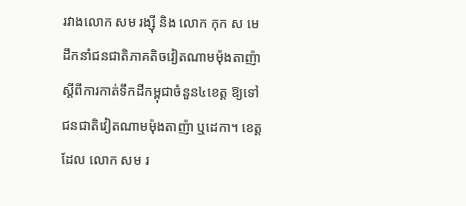រវាងលោក សម រង្ស៊ី និង លោក កុក ស មេដឹកនាំជនជាតិភាគតិចវៀតណាមម៉ុងតាញ៉ា ស្តីពីការកាត់ទឹកដីកម្ពុជាចំនួន៤ខេត្ត ឱ្យទៅជនជាតិវៀតណាមម៉ុងតាញ៉ា ឬដេកា។ ខេត្តដែល លោក សម រ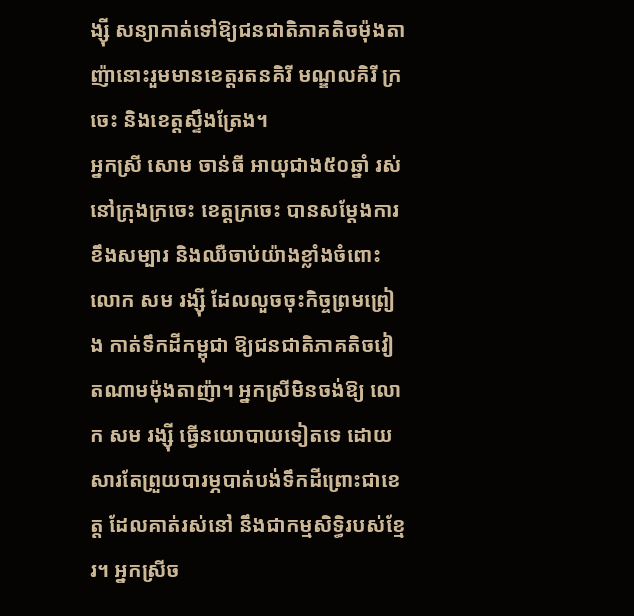ង្ស៊ី សន្យាកាត់ទៅឱ្យជនជាតិភាគតិចម៉ុងតាញ៉ានោះរួមមានខេត្តរតនគិរី មណ្ឌលគិរី ក្រចេះ និងខេត្តស្ទឹងត្រែង។
អ្នកស្រី សោម ចាន់ធី អាយុជាង៥០ឆ្នាំ រស់នៅក្រុងក្រចេះ ខេត្តក្រចេះ បានសម្តែងការខឹងសម្បារ និងឈឺចាប់យ៉ាងខ្លាំងចំពោះលោក សម រង្ស៊ី ដែលលួចចុះកិច្ចព្រមព្រៀង កាត់ទឹកដីកម្ពុជា ឱ្យជនជាតិភាគតិចវៀតណាមម៉ុងតាញ៉ា។ អ្នកស្រីមិនចង់ឱ្យ លោក សម រង្ស៊ី ធ្វើនយោបាយទៀតទេ ដោយសារតែព្រួយបារម្ភបាត់បង់ទឹកដីព្រោះជាខេត្ត ដែលគាត់រស់នៅ នឹងជាកម្មសិទ្ធិរបស់ខ្មែរ។ អ្នកស្រីច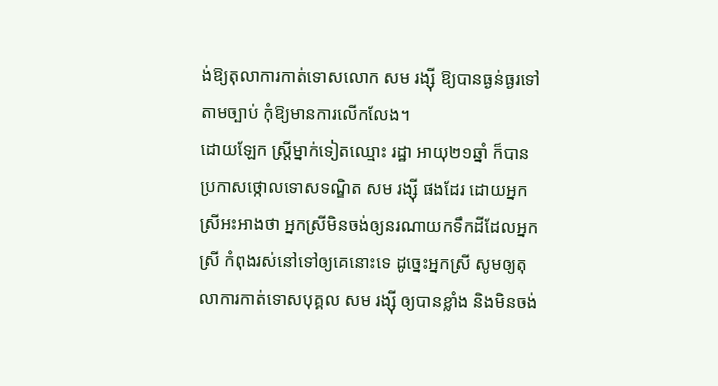ង់ឱ្យតុលាការកាត់ទោសលោក សម រង្ស៊ី ឱ្យបានធ្ងន់ធ្ងរទៅតាមច្បាប់ កុំឱ្យមានការលើកលែង។
ដោយឡែក ស្រ្តីម្នាក់ទៀតឈ្មោះ រដ្ឋា អាយុ២១ឆ្នាំ ក៏បានប្រកាសថ្កោលទោសទណ្ឌិត សម រង្ស៊ី ផងដែរ ដោយអ្នកស្រីអះអាងថា អ្នកស្រីមិនចង់ឲ្យនរណាយកទឹកដីដែលអ្នកស្រី កំពុងរស់នៅទៅឲ្យគេនោះទេ ដូច្នេះអ្នកស្រី សូមឲ្យតុលាការកាត់ទោសបុគ្គល សម រង្ស៊ី ឲ្យបានខ្លាំង និងមិនចង់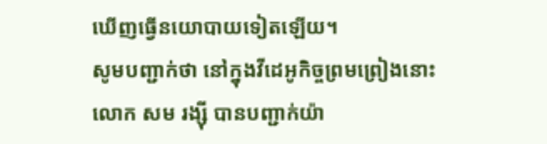ឃើញធ្វើនយោបាយទៀតឡើយ។
សូមបញ្ជាក់ថា នៅក្នុងវីដេអូកិច្ចព្រមព្រៀងនោះ លោក សម រង្ស៊ី បានបញ្ជាក់យ៉ា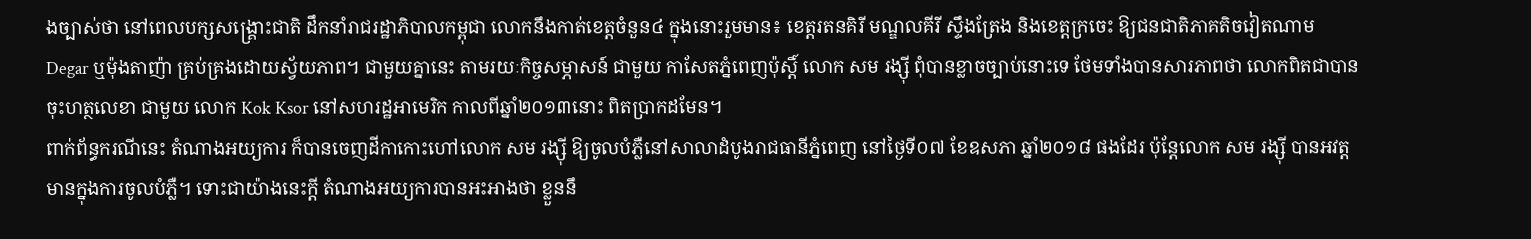ងច្បាស់ថា នៅពេលបក្សសង្គ្រោះជាតិ ដឹកនាំរាជរដ្ឋាភិបាលកម្ពុជា លោកនឹងកាត់ខេត្តចំនួន៤ ក្នុងនោះរួមមាន៖ ខេត្តរតនគិរី មណ្ឌលគីរី ស្ទឹងត្រែង និងខេត្តក្រចេះ ឱ្យជនជាតិភាគតិចវៀតណាម Degar ឬម៉ុងតាញ៉ា គ្រប់គ្រងដោយស្វ័យភាព។ ជាមួយគ្នានេះ តាមរយៈកិច្ចសម្ភាសន៍ ជាមួយ កាសែតភ្នំពេញប៉ុស្តិ៍ លោក សម រង្ស៊ី ពុំបានខ្លាចច្បាប់នោះទេ ថែមទាំងបានសារភាពថា លោកពិតជាបាន ចុះហត្ថលេខា ជាមួយ លោក Kok Ksor នៅសហរដ្ឋអាមេរិក កាលពីឆ្នាំ២០១៣នោះ ពិតប្រាកដមែន។
ពាក់ព័ន្ធករណីនេះ តំណាងអយ្យការ ក៏បានចេញដីកាកោះហៅលោក សម រង្ស៊ី ឱ្យចូលបំភ្លឺនៅសាលាដំបូងរាជធានីភ្នំពេញ នៅថ្ងៃទី០៧ ខែឧសភា ឆ្នាំ២០១៨ ផងដែរ ប៉ុន្តែលោក សម រង្ស៊ី បានអវត្តមានក្នុងការចូលបំភ្លឺ។ ទោះជាយ៉ាងនេះក្តី តំណាងអយ្យការបានអះអាងថា ខ្លួននឹ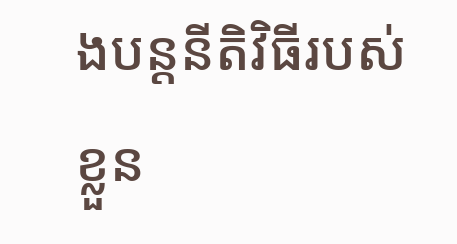ងបន្តនីតិវិធីរបស់ខ្លួន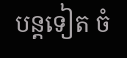បន្តទៀត ចំ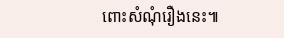ពោះសំណុំរឿងនេះ៕